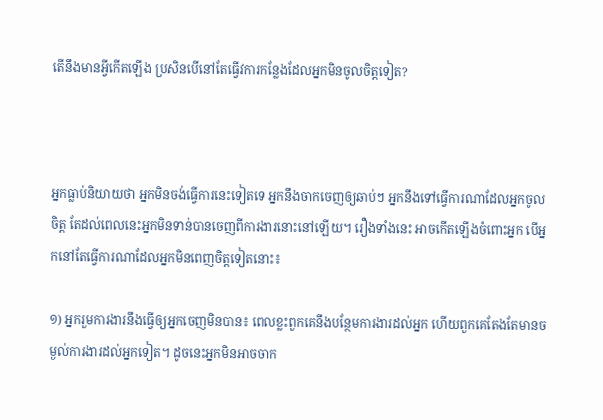តើនឹងមានអ្វីកើតឡើង ប្រសិនបើនៅតែធ្វើវការកន្លែងដែលអ្នកមិនចូលចិត្តទៀត?



អ្នកធ្លាប់និយាយថា អ្នកមិនចង់ធ្វើការនេះទៀតទេ អ្នកនឹងចាកចេញឲ្យឆាប់ៗ អ្នកនឹងទៅធ្វើការណាដែលអ្នកចូលចិត្ត តែដល់ពេលនេះអ្នកមិនទាន់បានចេញពីការងារនោះនៅឡើយ។ រឿងទាំងនេះ អាចកើតឡើងចំពោះអ្នក បើអ្នកនៅតែធ្វើការណាដែលអ្នកមិនពេញចិត្តទៀតនោះ៖

១) អ្នករួមការងារនឹងធ្វើឲ្យអ្នកចេញមិនបាន៖ ពេលខ្លះពួកគេនឹងបន្ថែមការងារដល់អ្នក ហើយពួកគេតែងតែមានចម្ងល់ការងារដល់អ្នកទៀត។ ដូចនេះអ្នកមិនអាចចាក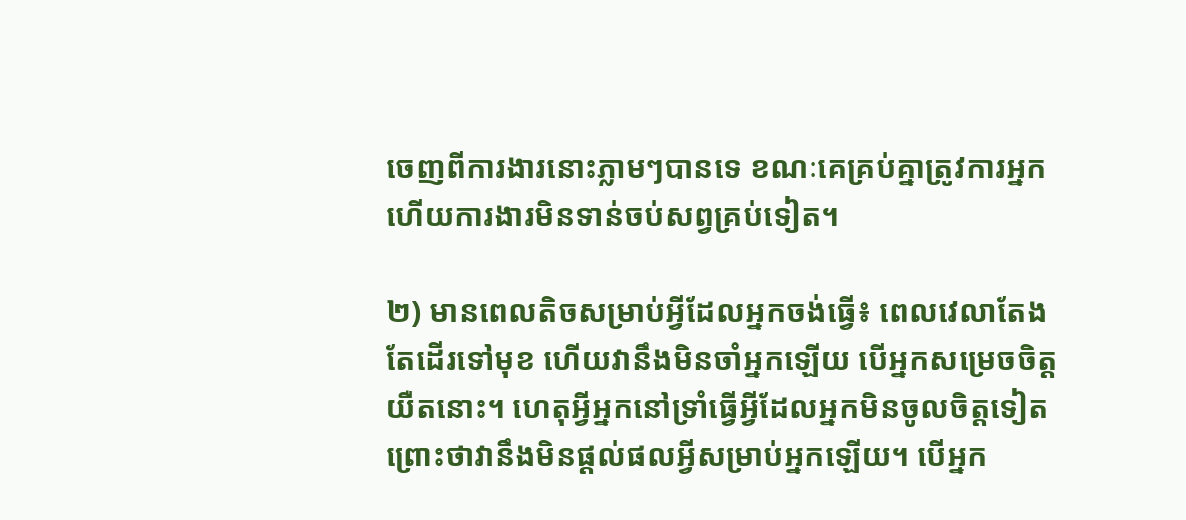ចេញពីការងារនោះភ្លាមៗបានទេ ខណៈគេគ្រប់គ្នាត្រូវការអ្នក ហើយការងារមិនទាន់ចប់សព្វគ្រប់ទៀត។

២) មានពេលតិចសម្រាប់អ្វីដែលអ្នកចង់ធ្វើ៖ ពេលវេលាតែងតែដើរទៅមុខ ហើយវានឹងមិនចាំអ្នកឡើយ បើអ្នកសម្រេចចិត្តយឺតនោះ។ ហេតុអ្វីអ្នកនៅទ្រាំធ្វើអ្វីដែលអ្នកមិនចូលចិត្តទៀត ព្រោះថាវានឹងមិនផ្ដល់ផលអ្វីសម្រាប់អ្នកឡើយ។ បើអ្នក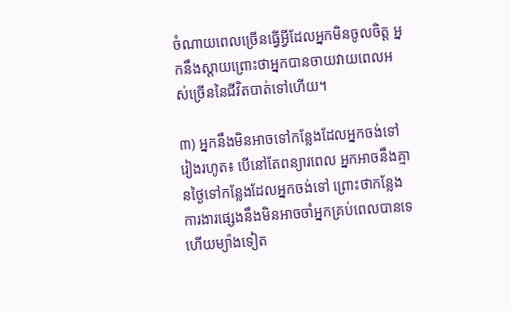ចំណាយពេលច្រើនធ្វើអ្វីដែលអ្នកមិនចូលចិត្ត អ្នកនឹងស្ដាយព្រោះថាអ្នកបានចាយវាយពេលអស់ច្រើននៃជីវិតបាត់ទៅហើយ។

៣) អ្នកនឹងមិនអាចទៅកន្លែងដែលអ្នកចង់ទៅរៀងរហូត៖ បើនៅតែពន្យារពេល អ្នកអាចនឹងគ្មានថ្ងៃទៅកន្លែងដែលអ្នកចង់ទៅ ព្រោះថាកន្លែងការងារផ្សេងនឹងមិនអាចចាំអ្នកគ្រប់ពេលបានទេ ហើយម្យ៉ាងទៀត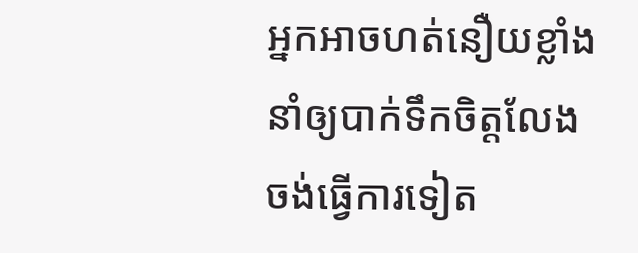អ្នកអាចហត់នឿយខ្លាំង នាំឲ្យបាក់ទឹកចិត្តលែងចង់ធ្វើការទៀត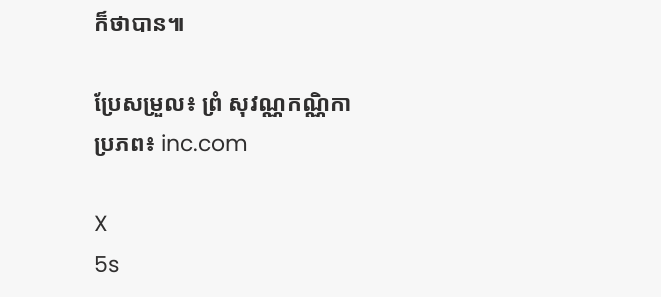ក៏ថាបាន៕

ប្រែសម្រួល៖ ព្រំ សុវណ្ណកណ្ណិកា ប្រភព៖ inc.com

X
5s